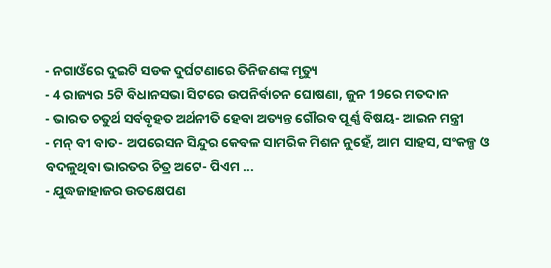- ନଗାଓଁରେ ଦୁଇଟି ସଡକ ଦୁର୍ଘଟଣାରେ ତିନିଜଣଙ୍କ ମୃତ୍ୟୁ
- 4 ରାଜ୍ୟର 5ଟି ବିଧାନସଭା ସିଟରେ ଉପନିର୍ବାଚନ ଘୋଷଣା, ଜୁନ 19ରେ ମତଦାନ
- ଭାରତ ଚତୁର୍ଥ ସର୍ବବୃହତ ଅର୍ଥନୀତି ହେବା ଅତ୍ୟନ୍ତ ଗୌରବ ପୂର୍ଣ୍ଣ ବିଷୟ- ଆଇନ ମନ୍ତ୍ରୀ
- ମନ୍ ବୀ ବାତ- ଅପରେସନ ସିନ୍ଦୁର କେବଳ ସାମରିକ ମିଶନ ନୁହେଁ, ଆମ ସାହସ, ସଂକଳ୍ପ ଓ ବଦଳୁଥିବା ଭାରତର ଚିତ୍ର ଅଟେ- ପିଏମ ...
- ଯୁଦ୍ଧଜାହାଜର ଉତକ୍ଷେପଣ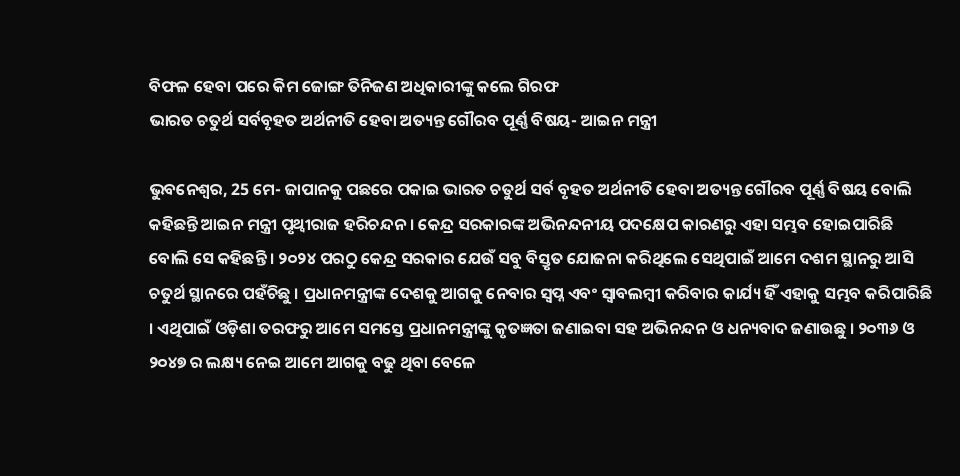ବିଫଳ ହେବା ପରେ କିମ ଜୋଙ୍ଗ ତିନିଜଣ ଅଧିକାରୀଙ୍କୁ କଲେ ଗିରଫ
ଭାରତ ଚତୁର୍ଥ ସର୍ବବୃହତ ଅର୍ଥନୀତି ହେବା ଅତ୍ୟନ୍ତ ଗୌରବ ପୂର୍ଣ୍ଣ ବିଷୟ- ଆଇନ ମନ୍ତ୍ରୀ

ଭୁବନେଶ୍ୱର, 25 ମେ- ଜାପାନକୁ ପଛରେ ପକାଇ ଭାରତ ଚତୁର୍ଥ ସର୍ବ ବୃହତ ଅର୍ଥନୀତି ହେବା ଅତ୍ୟନ୍ତ ଗୌରବ ପୂର୍ଣ୍ଣ ବିଷୟ ବୋଲି କହିଛନ୍ତି ଆଇନ ମନ୍ତ୍ରୀ ପୃଥ୍ୱୀରାଜ ହରିଚନ୍ଦନ । କେନ୍ଦ୍ର ସରକାରଙ୍କ ଅଭିନନ୍ଦନୀୟ ପଦକ୍ଷେପ କାରଣରୁ ଏହା ସମ୍ଭବ ହୋଇପାରିଛି ବୋଲି ସେ କହିଛନ୍ତି । ୨୦୨୪ ପରଠୁ କେନ୍ଦ୍ର ସରକାର ଯେଉଁ ସବୁ ବିସ୍ତୃତ ଯୋଜନା କରିଥିଲେ ସେଥିପାଇଁ ଆମେ ଦଶମ ସ୍ଥାନରୁ ଆସି ଚତୁର୍ଥ ସ୍ଥାନରେ ପହଁଚିଛୁ । ପ୍ରଧାନମନ୍ତ୍ରୀଙ୍କ ଦେଶକୁ ଆଗକୁ ନେବାର ସ୍ୱପ୍ନ ଏବଂ ସ୍ଵାବଲମ୍ବୀ କରିବାର କାର୍ଯ୍ୟ ହିଁ ଏହାକୁ ସମ୍ଭବ କରିପାରିଛି । ଏଥିପାଇଁ ଓଡ଼ିଶା ତରଫରୁ ଆମେ ସମସ୍ତେ ପ୍ରଧାନମନ୍ତ୍ରୀଙ୍କୁ କୃତଜ୍ଞତା ଜଣାଇବା ସହ ଅଭିନନ୍ଦନ ଓ ଧନ୍ୟବାଦ ଜଣାଉଛୁ । ୨୦୩୬ ଓ ୨୦୪୭ ର ଲକ୍ଷ୍ୟ ନେଇ ଆମେ ଆଗକୁ ବଢୁ ଥିବା ବେଳେ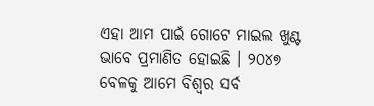ଏହା ଆମ ପାଇଁ ଗୋଟେ ମାଇଲ ଖୁଣ୍ଟ ଭାବେ ପ୍ରମାଣିତ ହୋଇଛି । ୨୦୪୭ ବେଳକୁ ଆମେ ବିଶ୍ୱର ସର୍ବ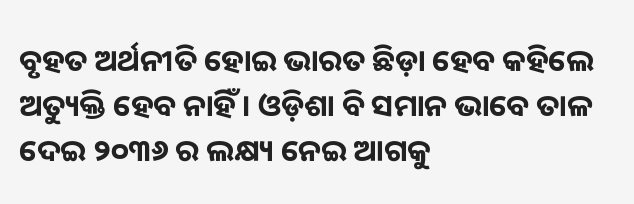ବୃହତ ଅର୍ଥନୀତି ହୋଇ ଭାରତ ଛିଡ଼ା ହେବ କହିଲେ ଅତ୍ୟୁକ୍ତି ହେବ ନାହିଁ । ଓଡ଼ିଶା ବି ସମାନ ଭାବେ ତାଳ ଦେଇ ୨୦୩୬ ର ଲକ୍ଷ୍ୟ ନେଇ ଆଗକୁ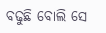ବଢୁଛି ବୋଲି ସେ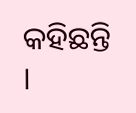କହିଛନ୍ତି ।